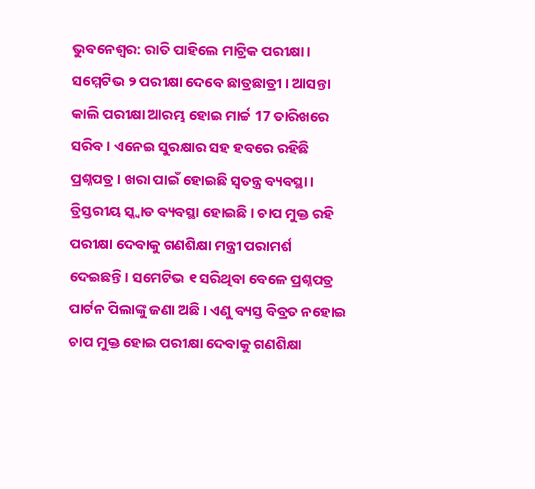ଭୁବନେଶ୍ବର: ରାତି ପାହିଲେ ମାଟ୍ରିକ ପରୀକ୍ଷା । ସମ୍ମେଟିଭ ୨ ପରୀକ୍ଷା ଦେବେ ଛାତ୍ରଛାତ୍ରୀ । ଆସନ୍ତା କାଲି ପରୀକ୍ଷା ଆରମ୍ଭ ହୋଇ ମାର୍ଚ୍ଚ 17 ତାରିଖରେ ସରିବ । ଏନେଇ ସୁରକ୍ଷାର ସହ ହବରେ ରହିଛି ପ୍ରଶ୍ନପତ୍ର । ଖରା ପାଇଁ ହୋଇଛି ସ୍ଵତନ୍ତ୍ର ବ୍ୟବସ୍ଥା । ତ୍ରିସ୍ତରୀୟ ସ୍କ୍ବାଡ ବ୍ୟବସ୍ଥା ହୋଇଛି । ଚାପ ମୁକ୍ତ ରହି ପରୀକ୍ଷା ଦେବାକୁ ଗଣଶିକ୍ଷା ମନ୍ତ୍ରୀ ପରାମର୍ଶ ଦେଇଛନ୍ତି। ସମେଟିଭ ୧ ସରିଥିବା ବେଳେ ପ୍ରଶ୍ନପତ୍ର ପାର୍ଟନ ପିଲାଙ୍କୁ ଜଣା ଅଛି । ଏଣୁ ବ୍ୟସ୍ତ ବିବ୍ରତ ନହୋଇ ଚାପ ମୁକ୍ତ ହୋଇ ପରୀକ୍ଷା ଦେବାକୁ ଗଣଶିକ୍ଷା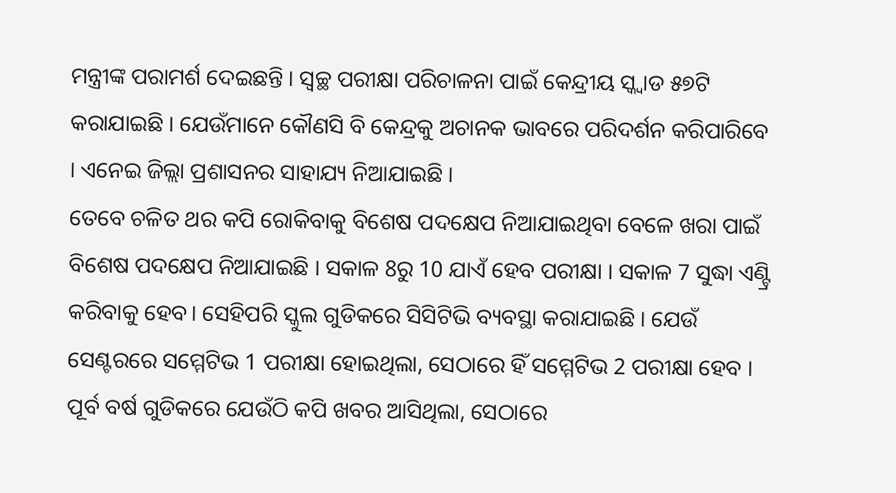ମନ୍ତ୍ରୀଙ୍କ ପରାମର୍ଶ ଦେଇଛନ୍ତି । ସ୍ୱଚ୍ଛ ପରୀକ୍ଷା ପରିଚାଳନା ପାଇଁ କେନ୍ଦ୍ରୀୟ ସ୍କ୍ବାଡ ୫୭ଟି କରାଯାଇଛି । ଯେଉଁମାନେ କୌଣସି ବି କେନ୍ଦ୍ରକୁ ଅଚାନକ ଭାବରେ ପରିଦର୍ଶନ କରିପାରିବେ । ଏନେଇ ଜିଲ୍ଲା ପ୍ରଶାସନର ସାହାଯ୍ୟ ନିଆଯାଇଛି ।
ତେବେ ଚଳିତ ଥର କପି ରୋକିବାକୁ ବିଶେଷ ପଦକ୍ଷେପ ନିଆଯାଇଥିବା ବେଳେ ଖରା ପାଇଁ ବିଶେଷ ପଦକ୍ଷେପ ନିଆଯାଇଛି । ସକାଳ 8ରୁ 10 ଯାଏଁ ହେବ ପରୀକ୍ଷା । ସକାଳ 7 ସୁଦ୍ଧା ଏଣ୍ଟ୍ରି କରିବାକୁ ହେବ। ସେହିପରି ସ୍କୁଲ ଗୁଡିକରେ ସିସିଟିଭି ବ୍ୟବସ୍ଥା କରାଯାଇଛି । ଯେଉଁ ସେଣ୍ଟରରେ ସମ୍ମେଟିଭ 1 ପରୀକ୍ଷା ହୋଇଥିଲା, ସେଠାରେ ହିଁ ସମ୍ମେଟିଭ 2 ପରୀକ୍ଷା ହେବ । ପୂର୍ବ ବର୍ଷ ଗୁଡିକରେ ଯେଉଁଠି କପି ଖବର ଆସିଥିଲା, ସେଠାରେ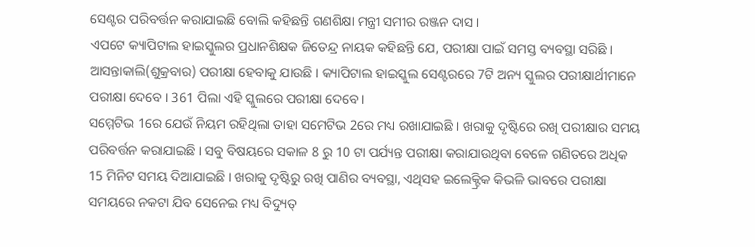ସେଣ୍ଟର ପରିବର୍ତ୍ତନ କରାଯାଇଛି ବୋଲି କହିଛନ୍ତି ଗଣଶିକ୍ଷା ମନ୍ତ୍ରୀ ସମୀର ରଞ୍ଜନ ଦାସ ।
ଏପଟେ କ୍ୟାପିଟାଲ ହାଇସ୍କୁଲର ପ୍ରଧାନଶିକ୍ଷକ ଜିତେନ୍ଦ୍ର ନାୟକ କହିଛନ୍ତି ଯେ, ପରୀକ୍ଷା ପାଇଁ ସମସ୍ତ ବ୍ୟବସ୍ଥା ସରିଛି । ଆସନ୍ତାକାଲି(ଶୁକ୍ରବାର) ପରୀକ୍ଷା ହେବାକୁ ଯାଉଛି । କ୍ୟାପିଟାଲ ହାଇସ୍କୁଲ ସେଣ୍ଟରରେ 7ଟି ଅନ୍ୟ ସ୍କୁଲର ପରୀକ୍ଷାର୍ଥୀମାନେ ପରୀକ୍ଷା ଦେବେ । 361 ପିଲା ଏହି ସ୍କୁଲରେ ପରୀକ୍ଷା ଦେବେ।
ସମ୍ମେଟିଭ 1ରେ ଯେଉଁ ନିୟମ ରହିଥିଲା ତାହା ସମେଟିଭ 2ରେ ମଧ୍ୟ ରଖାଯାଇଛି । ଖରାକୁ ଦୃଷ୍ଟିରେ ରଖି ପରୀକ୍ଷାର ସମୟ ପରିବର୍ତ୍ତନ କରାଯାଇଛି । ସବୁ ବିଷୟରେ ସକାଳ 8 ରୁ 10 ଟା ପର୍ଯ୍ୟନ୍ତ ପରୀକ୍ଷା କରାଯାଉଥିବା ବେଳେ ଗଣିତରେ ଅଧିକ 15 ମିନିଟ ସମୟ ଦିଆଯାଇଛି । ଖରାକୁ ଦୃଷ୍ଟିରୁ ରଖି ପାଣିର ବ୍ୟବସ୍ଥା, ଏଥିସହ ଇଲେକ୍ଟ୍ରିକ କିଭଳି ଭାବରେ ପରୀକ୍ଷା ସମୟରେ ନକଟା ଯିବ ସେନେଇ ମଧ୍ୟ ବିଦ୍ୟୁତ୍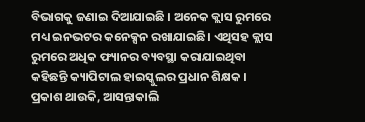ବିଭାଗକୁ ଜଣାଇ ଦିଆଯାଇଛି । ଅନେକ କ୍ଲାସ ରୁମରେ ମଧ୍ୟ ଇନଭଟର କନେକ୍ସନ ରଖାଯାଇଛି। ଏଥିସହ କ୍ଲାସ ରୁମରେ ଅଧିକ ଫ୍ୟାନର ବ୍ୟବସ୍ଥା କରାଯାଇଥିବା କହିଛନ୍ତି କ୍ୟାପିଟାଲ ହାଇସ୍କୁଲର ପ୍ରଧାନ ଶିକ୍ଷକ ।
ପ୍ରକାଶ ଥାଉକି, ଆସନ୍ତାକାଲି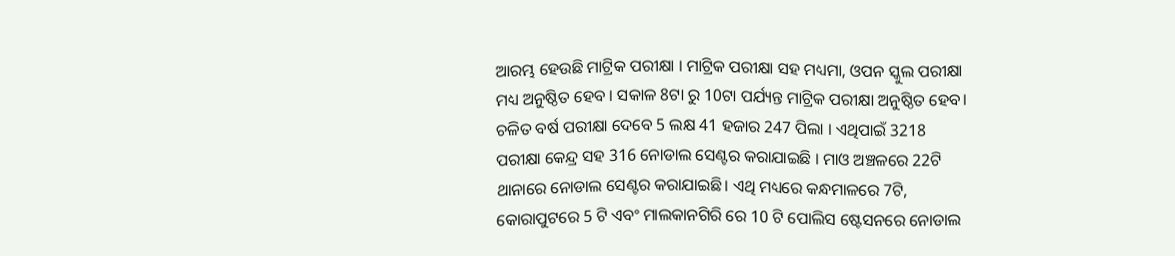ଆରମ୍ଭ ହେଉଛି ମାଟ୍ରିକ ପରୀକ୍ଷା । ମାଟ୍ରିକ ପରୀକ୍ଷା ସହ ମଧ୍ୟମା, ଓପନ ସ୍କୁଲ ପରୀକ୍ଷା ମଧ୍ୟ ଅନୁଷ୍ଠିତ ହେବ । ସକାଳ 8ଟା ରୁ 10ଟା ପର୍ଯ୍ୟନ୍ତ ମାଟ୍ରିକ ପରୀକ୍ଷା ଅନୁଷ୍ଠିତ ହେବ। ଚଳିତ ବର୍ଷ ପରୀକ୍ଷା ଦେବେ 5 ଲକ୍ଷ 41 ହଜାର 247 ପିଲା । ଏଥିପାଇଁ 3218 ପରୀକ୍ଷା କେନ୍ଦ୍ର ସହ 316 ନୋଡାଲ ସେଣ୍ଟର କରାଯାଇଛି । ମାଓ ଅଞ୍ଚଳରେ 22ଟି ଥାନାରେ ନୋଡାଲ ସେଣ୍ଟର କରାଯାଇଛି। ଏଥି ମଧ୍ୟରେ କନ୍ଧମାଳରେ 7ଟି, କୋରାପୁଟରେ 5 ଟି ଏବଂ ମାଲକାନଗିରି ରେ 10 ଟି ପୋଲିସ ଷ୍ଟେସନରେ ନୋଡାଲ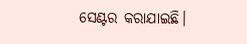ସେଣ୍ଟର କରାଯାଇଛି।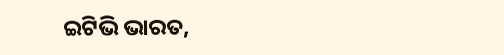ଇଟିଭି ଭାରତ,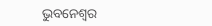ଭୁବନେଶ୍ବର